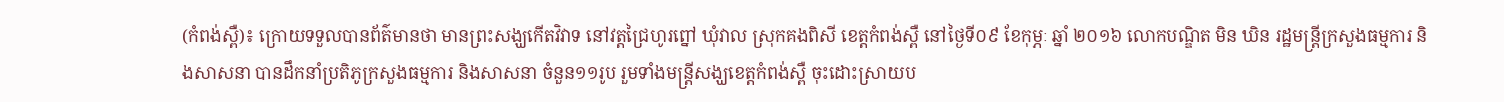(កំពង់ស្ពឺ)៖ ក្រោយទទួលបានព័ត៌មានថា មានព្រះសង្ឃកើតវិវាទ នៅវត្តជ្រៃហូរព្នៅ ឃុំវាល ស្រុកគងពិសី ខេត្តកំពង់ស្ពឺ នៅថ្ងៃទី០៩ ខែកុម្ភៈ ឆ្នាំ ២០១៦ លោកបណ្ឌិត មិន ឃិន រដ្ឋមន្ត្រីក្រសួងធម្មការ និងសាសនា បានដឹកនាំប្រតិភូក្រសួងធម្មការ និងសាសនា ចំនួន១១រូប រួមទាំងមន្ត្រីសង្ឃខេត្តកំពង់ស្ពឺ ចុះដោះស្រាយប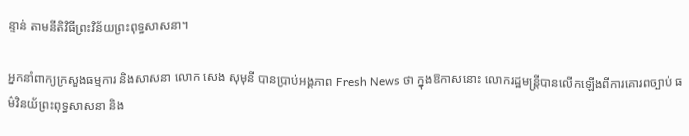ន្ទាន់ តាមនីតិវិធីព្រះវិន័យព្រះពុទ្ធសាសនា។

អ្នកនាំពាក្យក្រសួងធម្មការ និងសាសនា លោក សេង សុមុនី បានប្រាប់អង្គភាព Fresh News ថា ក្នុងឱកាសនោះ លោករដ្ឋមន្រ្តីបានលើកឡើងពីការគោរពច្បាប់ ធម៌វិនយ័ព្រះពុទ្ធសាសនា និង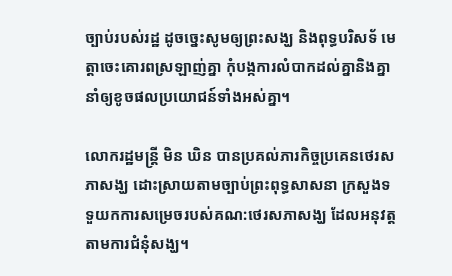ច្បាប់របស់រដ្ឋ ដូចច្នេះសូមឲ្យព្រះសង្ឃ និងពុទ្ធបរិសទ័ មេត្តាចេះគោរពស្រឡាញ់គ្នា កុំបង្កការលំបាកដល់គ្នានិងគ្នា នាំឲ្យខូចផលប្រយោជន៍ទាំងអស់គ្នា។

លោករដ្ឋមន្រ្តី មិន ឃិន បានប្រគល់ភារកិច្ចប្រគេនថេរសភាសង្ឃ ដោះស្រាយតាមច្បាប់ព្រះពុទ្ធសាសនា ក្រសួងទទួយកការសម្រេចរបស់គណ:ថេរសភាសង្ឃ ដែលអនុវត្តតាមការជំនុំសង្ឃ។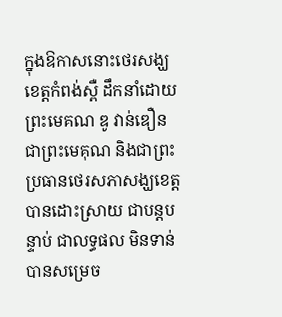ក្នុងឱកាសនោះថេរសង្ឃខេត្តកំពង់ស្ពឺ ដឹកនាំដោយព្រះមេគណ ឌូ វាន់ឌឿន ជាព្រះមេគុណ និងជាព្រះប្រធានថេរសភាសង្ឃខេត្ត បានដោះស្រាយ ជាបន្តបន្ទាប់ ជាលទ្ធផល មិនទាន់បានសម្រេច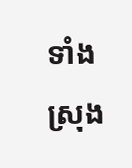ទាំងស្រុង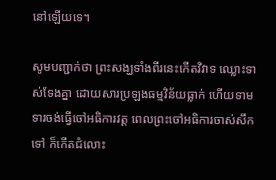នៅឡើយទេ។

សូមបញ្ជាក់ថា ព្រះសង្ឃទាំងពីរនេះកើតវិវាទ ឈ្លោះទាស់ទែងគ្នា ដោយសារប្រឡងធម្មវិន័យធ្លាក់ ហើយទាមទារចង់ធ្វើចៅអធិការវត្ត ពេលព្រះចៅអធិការចាស់សឹកទៅ ក៏កើតជំលោះ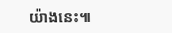យ៉ាងនេះ៕